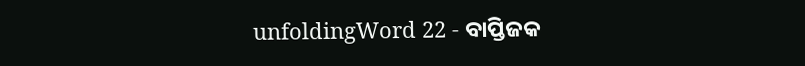unfoldingWord 22 - ବାପ୍ତିଜକ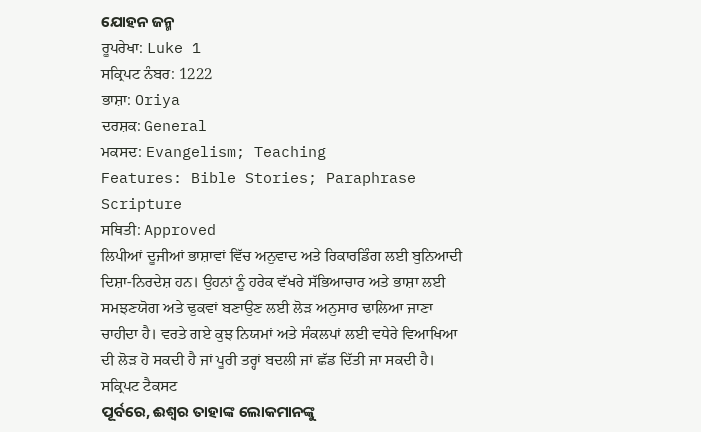ଯୋହନ ଜନ୍ମ
ਰੂਪਰੇਖਾ: Luke 1
ਸਕ੍ਰਿਪਟ ਨੰਬਰ: 1222
ਭਾਸ਼ਾ: Oriya
ਦਰਸ਼ਕ: General
ਮਕਸਦ: Evangelism; Teaching
Features: Bible Stories; Paraphrase Scripture
ਸਥਿਤੀ: Approved
ਲਿਪੀਆਂ ਦੂਜੀਆਂ ਭਾਸ਼ਾਵਾਂ ਵਿੱਚ ਅਨੁਵਾਦ ਅਤੇ ਰਿਕਾਰਡਿੰਗ ਲਈ ਬੁਨਿਆਦੀ ਦਿਸ਼ਾ-ਨਿਰਦੇਸ਼ ਹਨ। ਉਹਨਾਂ ਨੂੰ ਹਰੇਕ ਵੱਖਰੇ ਸੱਭਿਆਚਾਰ ਅਤੇ ਭਾਸ਼ਾ ਲਈ ਸਮਝਣਯੋਗ ਅਤੇ ਢੁਕਵਾਂ ਬਣਾਉਣ ਲਈ ਲੋੜ ਅਨੁਸਾਰ ਢਾਲਿਆ ਜਾਣਾ ਚਾਹੀਦਾ ਹੈ। ਵਰਤੇ ਗਏ ਕੁਝ ਨਿਯਮਾਂ ਅਤੇ ਸੰਕਲਪਾਂ ਲਈ ਵਧੇਰੇ ਵਿਆਖਿਆ ਦੀ ਲੋੜ ਹੋ ਸਕਦੀ ਹੈ ਜਾਂ ਪੂਰੀ ਤਰ੍ਹਾਂ ਬਦਲੀ ਜਾਂ ਛੱਡ ਦਿੱਤੀ ਜਾ ਸਕਦੀ ਹੈ।
ਸਕ੍ਰਿਪਟ ਟੈਕਸਟ
ପୂର୍ବରେ, ଈଶ୍ଵର ତାହାଙ୍କ ଲୋକମାନଙ୍କୁ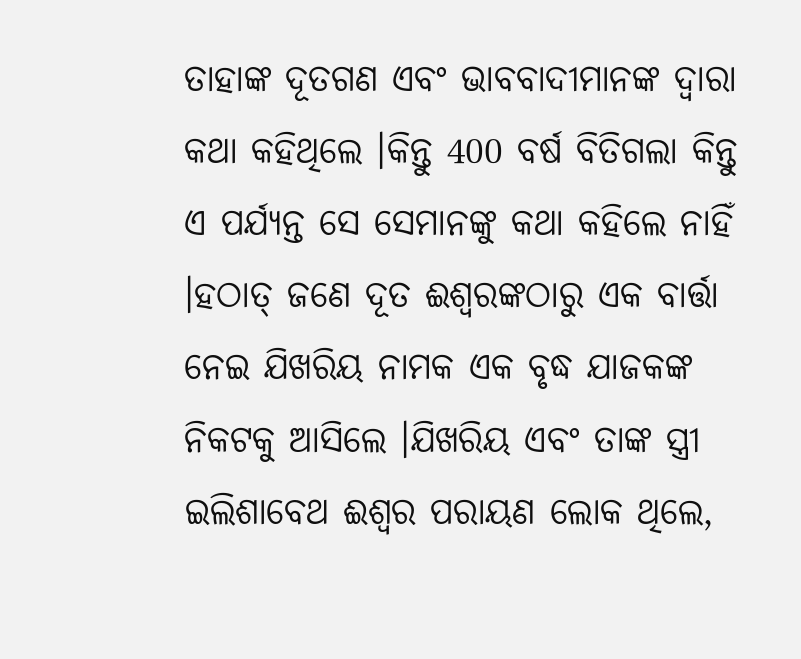ତାହାଙ୍କ ଦୂତଗଣ ଏବଂ ଭାବବାଦୀମାନଙ୍କ ଦ୍ଵାରା କଥା କହିଥିଲେ ।କିନ୍ତୁ 400 ବର୍ଷ ବିତିଗଲା କିନ୍ତୁ ଏ ପର୍ଯ୍ୟନ୍ତ ସେ ସେମାନଙ୍କୁ କଥା କହିଲେ ନାହିଁ ।ହଠାତ୍ ଜଣେ ଦୂତ ଈଶ୍ଵରଙ୍କଠାରୁ ଏକ ବାର୍ତ୍ତା ନେଇ ଯିଖରିୟ ନାମକ ଏକ ବୃଦ୍ଧ ଯାଜକଙ୍କ ନିକଟକୁ ଆସିଲେ ।ଯିଖରିୟ ଏବଂ ତାଙ୍କ ସ୍ତ୍ରୀ ଇଲିଶାବେଥ ଈଶ୍ଵର ପରାୟଣ ଲୋକ ଥିଲେ,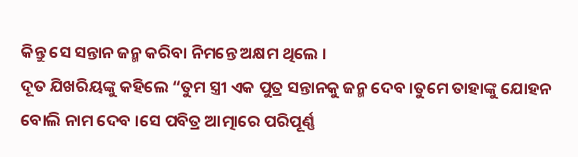କିନ୍ତୁ ସେ ସନ୍ତାନ ଜନ୍ମ କରିବା ନିମନ୍ତେ ଅକ୍ଷମ ଥିଲେ ।
ଦୂତ ଯିଖରିୟଙ୍କୁ କହିଲେ “ତୁମ ସ୍ତ୍ରୀ ଏକ ପୁତ୍ର ସନ୍ତାନକୁ ଜନ୍ମ ଦେବ ।ତୁମେ ତାହାଙ୍କୁ ଯୋହନ ବୋଲି ନାମ ଦେବ ।ସେ ପବିତ୍ର ଆତ୍ମାରେ ପରିପୂର୍ଣ୍ଣ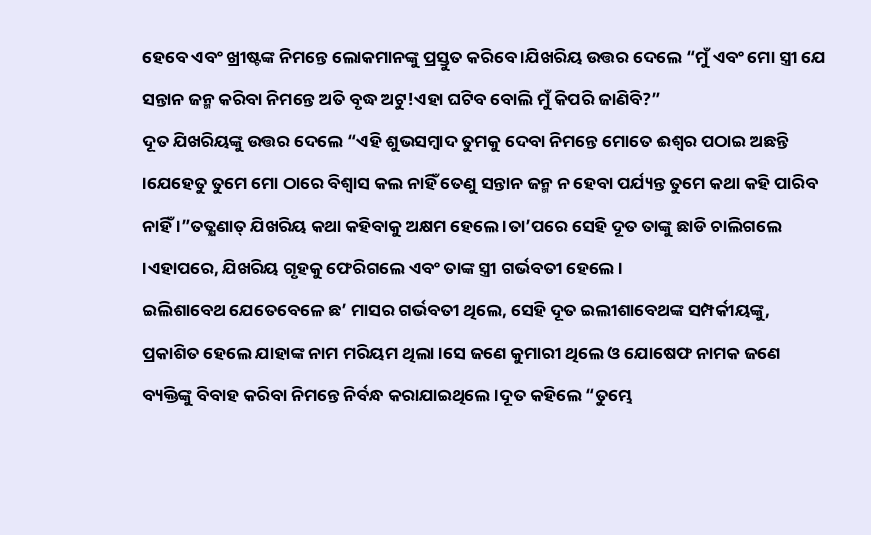ହେବେ ଏବଂ ଖ୍ରୀଷ୍ଟଙ୍କ ନିମନ୍ତେ ଲୋକମାନଙ୍କୁ ପ୍ରସ୍ତୁତ କରିବେ ।ଯିଖରିୟ ଉତ୍ତର ଦେଲେ “ମୁଁ ଏବଂ ମୋ ସ୍ତ୍ରୀ ଯେ ସନ୍ତାନ ଜନ୍ମ କରିବା ନିମନ୍ତେ ଅତି ବୃଦ୍ଧ ଅଟୁ!ଏହା ଘଟିବ ବୋଲି ମୁଁ କିପରି ଜାଣିବି?”
ଦୂତ ଯିଖରିୟଙ୍କୁ ଉତ୍ତର ଦେଲେ “ଏହି ଶୁଭସମ୍ବାଦ ତୁମକୁ ଦେବା ନିମନ୍ତେ ମୋତେ ଈଶ୍ଵର ପଠାଇ ଅଛନ୍ତି ।ଯେହେତୁ ତୁମେ ମୋ ଠାରେ ବିଶ୍ଵାସ କଲ ନାହିଁ ତେଣୁ ସନ୍ତାନ ଜନ୍ମ ନ ହେବା ପର୍ଯ୍ୟନ୍ତ ତୁମେ କଥା କହି ପାରିବ ନାହିଁ ।”ତତ୍କ୍ଷଣାତ୍ ଯିଖରିୟ କଥା କହିବାକୁ ଅକ୍ଷମ ହେଲେ ।ତା’ପରେ ସେହି ଦୂତ ତାଙ୍କୁ ଛାଡି ଚାଲିଗଲେ ।ଏହାପରେ, ଯିଖରିୟ ଗୃହକୁ ଫେରିଗଲେ ଏବଂ ତାଙ୍କ ସ୍ତ୍ରୀ ଗର୍ଭବତୀ ହେଲେ ।
ଇଲିଶାବେଥ ଯେତେବେଳେ ଛ’ ମାସର ଗର୍ଭବତୀ ଥିଲେ, ସେହି ଦୂତ ଇଲୀଶାବେଥଙ୍କ ସମ୍ପର୍କୀୟଙ୍କୁ, ପ୍ରକାଶିତ ହେଲେ ଯାହାଙ୍କ ନାମ ମରିୟମ ଥିଲା ।ସେ ଜଣେ କୁମାରୀ ଥିଲେ ଓ ଯୋଷେଫ ନାମକ ଜଣେ ବ୍ୟକ୍ତିଙ୍କୁ ବିବାହ କରିବା ନିମନ୍ତେ ନିର୍ବନ୍ଧ କରାଯାଇଥିଲେ ।ଦୂତ କହିଲେ “ତୁମ୍ଭେ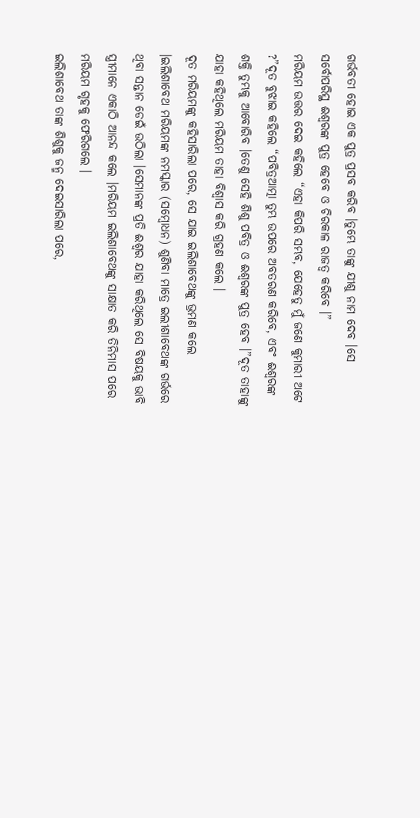ଗର୍ଭବତୀ ହୋଇ ଏକ ପୁତ୍ର ପ୍ରସବ କରିବ ।ତୁମ୍ଭେ ତାଙ୍କୁ ଯୀଶୁ ନାମ ଦେବ ।ସେ ସର୍ବୋପରିସ୍ଥ ଈଶ୍ଵରଙ୍କ ପୁତ୍ର ହେବେ ଓ ଚିରକାଳ ରାଜତ୍ଵ କରିବେ ।”
ମରିୟମ ଉତ୍ତର ଦେଇ କହିଲେ “ଏହା କିପରି ସମ୍ଭବ, ଯେହେତୁ ମୁଁ ଜଣେ କୁମାରୀ ଅଟେ ?”ଦୂତ ବୁଝାଇ କହିଲେ “ପବିତ୍ରଆତ୍ମା ତୁମ୍ଭ ଉପରେ ଅବତରଣ କରିବେ, ଏବଂ ଈଶ୍ଵରଙ୍କ ଶକ୍ତି ତୁମ୍ଭକୁ ଆବୋରିବ ।ତେଣୁ ସେହି ଶିଶୁ ପବିତ୍ର ଓ ଈଶ୍ଵରଙ୍କ ପୁତ୍ର ହେବ ।”ଦୂତ ତାହାଙ୍କୁ ଯାହା କହିଥିଲେ ମରିୟମ ତାହା ବିଶ୍ଵାସ କରି ଗ୍ରହଣ କଲେ ।
ଦୂତ ମରିୟମଙ୍କୁ କହିସାରିଲା ପରେ, ସେ ଯାଇ ଇଲିଶାବେଥଙ୍କୁ ଭ୍ରମଣ କଲେ ।ଇଲିଶାବେଥ ମରିୟମଙ୍କ ନମସ୍କାର (ସମ୍ବୋଧନ) ଶୁଣିବା ମାତ୍ରେ ଇଲୀଶାବେଥଙ୍କ ଗର୍ଭରେ ଥିବା ସନ୍ତାନ ଡେଇଁ ଉଠିଲା ।ସେମାନଙ୍କ ପ୍ରତି ଈଶ୍ଵର ଯାହା କରିଥିଲେ ସେ ବିଷୟକୁ ଭାବି ସ୍ତ୍ରୀମାନେ ଏକାଠି ଆନନ୍ଦ କଲେ ।ମରିୟମ ଇଲିଶାବେଥଙ୍କୁ ସାକ୍ଷାତ କରି ତିନିମାସ ପରେ ମରିୟମ ଗୃହକୁ ଫେରିଗଲେ ।
ଇଲିଶାବେଥ ତାଙ୍କ ଶିଶୁକୁ ଜନ୍ମ ଦେଇସାରିଲା ପରେ,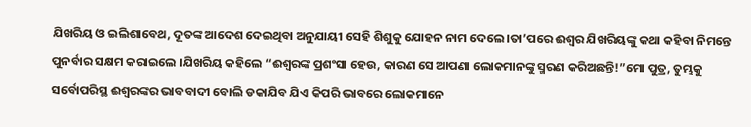ଯିଖରିୟ ଓ ଇଲିଶାବେଥ, ଦୂତଙ୍କ ଆଦେଶ ଦେଇଥିବା ଅନୁଯାୟୀ ସେହି ଶିଶୁକୁ ଯୋହନ ନାମ ଦେଲେ ।ତା’ପରେ ଈଶ୍ଵର ଯିଖରିୟଙ୍କୁ କଥା କହିବା ନିମନ୍ତେ ପୁନର୍ବାର ସକ୍ଷମ କରାଇଲେ ।ଯିଖରିୟ କହିଲେ “ଈଶ୍ଵରଙ୍କ ପ୍ରଶଂସା ହେଉ, କାରଣ ସେ ଆପଣା ଲୋକମାନଙ୍କୁ ସ୍ମରଣ କରିଅଛନ୍ତି!”ମୋ ପୁତ୍ର, ତୁମ୍ଭକୁ ସର୍ବୋପରିସ୍ଥ ଈଶ୍ଵରଙ୍କର ଭାବବାଦୀ ବୋଲି ଡକାଯିବ ଯିଏ କିପରି ଭାବରେ ଲୋକମାନେ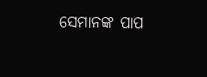ସେମାନଙ୍କ ପାପ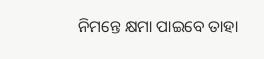ନିମନ୍ତେ କ୍ଷମା ପାଇବେ ତାହା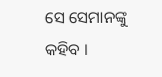ସେ ସେମାନଙ୍କୁ କହିବ ।